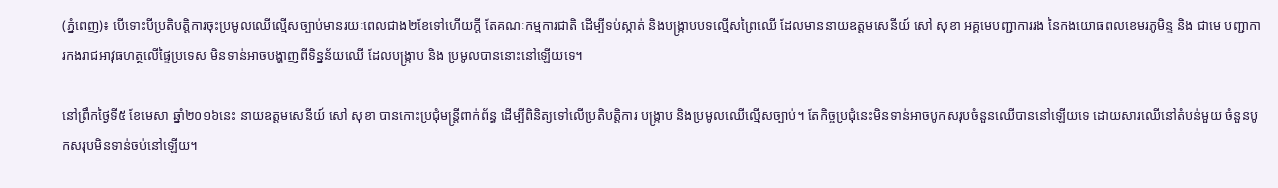(ភ្នំពេញ)៖ បើទោះបីប្រតិបត្តិការចុះប្រមូលឈើល្មើសច្បាប់មានរយៈពេលជាង២ខែទៅហើយក្តី តែគណៈកម្មការជាតិ ដើម្បីទប់ស្កាត់ និងបង្ក្រាបបទល្មើសព្រៃឈើ ដែលមាននាយឧត្តមសេនីយ៍ សៅ សុខា អគ្គមេបញ្ជាការរង នៃកងយោធពលខេមរភូមិន្ទ និង ជាមេ បញ្ជាការកងរាជអាវុធហត្ថលើផ្ទៃប្រទេស មិនទាន់អាចបង្ហាញពីទិន្នន័យឈើ ដែលបង្រ្កាប និង ប្រមូលបាននោះនៅឡើយទេ។

នៅព្រឹកថ្ងៃទី៥ ខែមេសា ឆ្នាំ២០១៦នេះ នាយឧត្តមសេនីយ៍ សៅ សុខា បានកោះប្រជុំមន្រ្តីពាក់ព័ន្ធ ដើម្បីពិនិត្យទៅលើប្រតិបត្តិការ បង្រ្កាប និងប្រមូលឈើល្មើសច្បាប់។ តែកិច្ចប្រជុំនេះមិនទាន់អាចបូកសរុបចំនួនឈើបាននៅឡើយទេ ដោយសារឈើនៅតំបន់មួយ ចំនួនបូកសរុបមិនទាន់ចប់នៅឡើយ។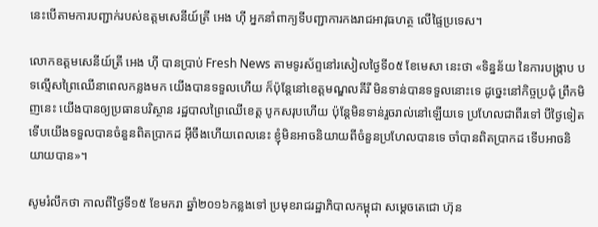នេះបើតាមការបញ្ជាក់របស់ឧត្តមសេនីយ៍ត្រី អេង ហ៊ី អ្នកនាំពាក្យទីបញ្ជាការកងរាជអាវុធហត្ថ លើផ្ទៃប្រទេស។

លោកឧត្តមសេនីយ៍ត្រី អេង ហ៊ី បានប្រាប់ Fresh News តាមទូរស័ព្ទនៅរសៀលថ្ងៃទី០៥ ខែមេសា នេះថា «ទិន្នន័យ នៃការបង្ក្រាប បទល្មើសព្រៃឈើនាពេលកន្លងមក យើងបានទទួលហើយ ក៏ប៉ុន្ដែនៅខេត្តមណ្ឌលគីរី មិនទាន់បានទទួលនោះទេ ដូចេ្នះនៅកិច្ចប្រជុំ ព្រឹកមិញនេះ យើងបានឲ្យប្រធានបរិស្ថាន រដ្ឋបាលព្រៃឈើខេត្ត បូកសរុបហើយ ប៉ុន្ដែមិនទាន់រួចរាល់នៅឡើយទេ ប្រហែលជាពីរទៅ បីថ្ងៃទៀត ទើបយើងទទួលបានចំនួនពិតប្រាកដ អ៊ីចឹងហើយពេលនេះ ខ្ញុំមិនអាចនិយាយពីចំនួនប្រហែលបានទេ ចាំបានពិតប្រាកដ ទើបអាចនិយាយបាន»។

សូមរំលឹកថា កាលពីថ្ងៃទី១៥ ខែមករា ឆ្នាំ២០១៦កន្លងទៅ ប្រមុខរាជរដ្ឋាភិបាលកម្ពុជា សម្ដេចតេជោ ហ៊ុន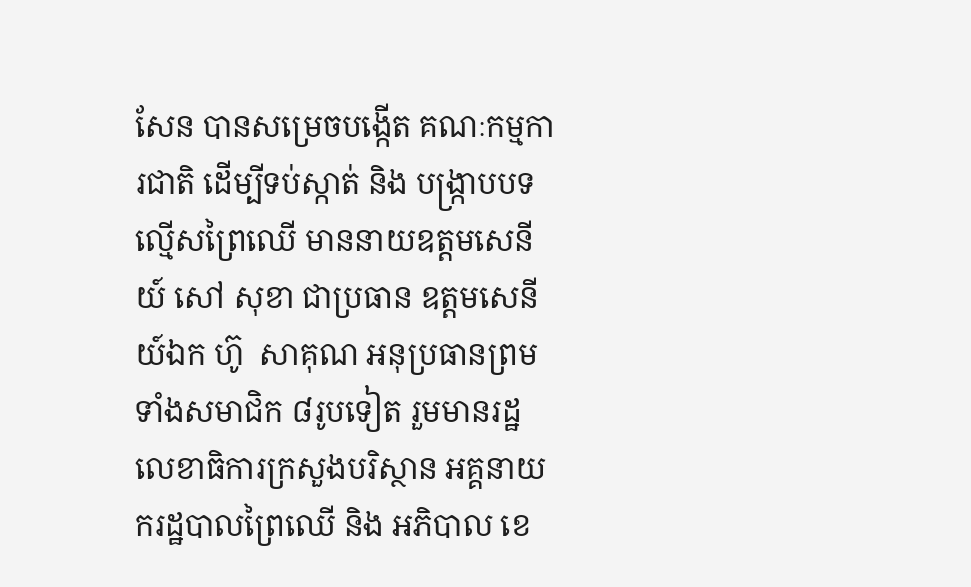សែន បានសម្រេចបង្កើត គណៈកម្មការជាតិ ដើម្បីទប់ស្កាត់ និង បង្ក្រាបបទល្មើសព្រៃឈើ មាននាយឧត្តមសេនីយ៍ សៅ សុខា ជាប្រធាន ឧត្តមសេនីយ៍ឯក ហ៊ូ  សាគុណ អនុប្រធានព្រមទាំងសមាជិក ៨រូបទៀត រួមមានរដ្ឋលេខាធិការក្រសួងបរិស្ថាន អគ្គនាយករដ្ឋបាលព្រៃឈើ និង អភិបាល ខេ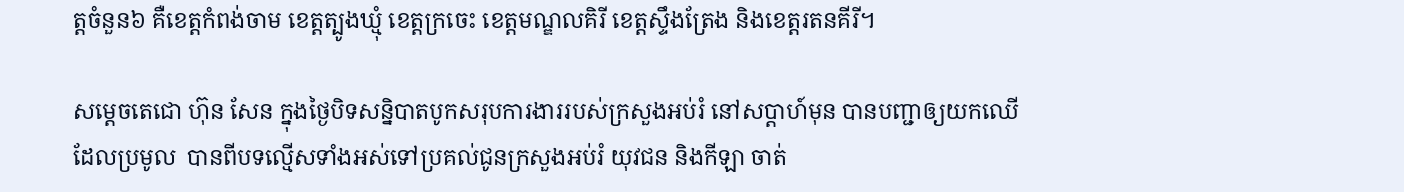ត្តចំនួន៦ គឺខេត្តកំពង់ចាម ខេត្តត្បូងឃ្មុំ ខេត្តក្រចេះ ខេត្តមណ្ឌលគិរី ខេត្តស្ទឹងត្រែង និងខេត្តរតនគីរី។

សម្តេចតេជោ ហ៊ុន សែន ក្នុងថ្ងៃបិទសន្និបាតបូកសរុបការងាររបស់ក្រសួងអប់រំ នៅសប្តាហ៍មុន បានបញ្ជាឲ្យយកឈើ ដែលប្រមូល  បានពីបទល្មើសទាំងអស់ទៅប្រគល់ជូនក្រសួងអប់រំ យុវជន និងកីឡា ចាត់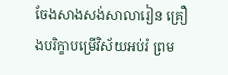ចែងសាងសង់សាលារៀន គ្រឿងបរិក្ខាបម្រើវិស័យអប់រំ ព្រម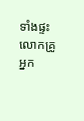ទាំងផ្ទះលោកគ្រូ អ្នក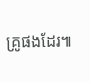គ្រូផងដែរ៕